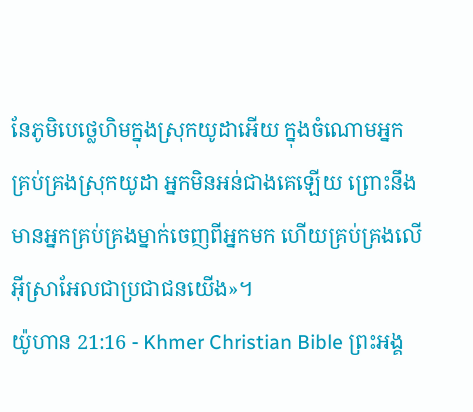នែភូមិបេថ្លេហិមក្នុងស្រុកយូដាអើយ ក្នុងចំណោមអ្នកគ្រប់គ្រងស្រុកយូដា អ្នកមិនអន់ជាងគេឡើយ ព្រោះនឹងមានអ្នកគ្រប់គ្រងម្នាក់ចេញពីអ្នកមក ហើយគ្រប់គ្រងលើអ៊ីស្រាអែលជាប្រជាជនយើង»។
យ៉ូហាន 21:16 - Khmer Christian Bible ព្រះអង្គ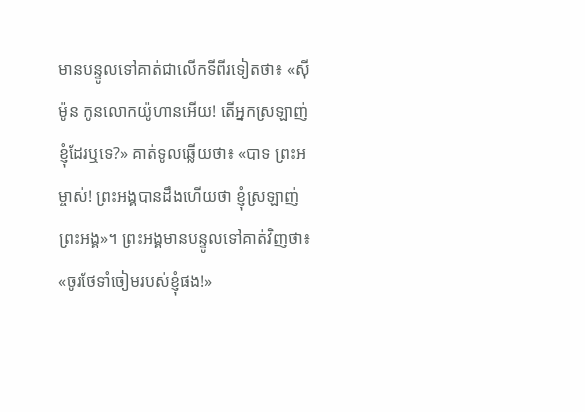មានបន្ទូលទៅគាត់ជាលើកទីពីរទៀតថា៖ «ស៊ីម៉ូន កូនលោកយ៉ូហានអើយ! តើអ្នកស្រឡាញ់ខ្ញុំដែរឬទេ?» គាត់ទូលឆ្លើយថា៖ «បាទ ព្រះអម្ចាស់! ព្រះអង្គបានដឹងហើយថា ខ្ញុំស្រឡាញ់ព្រះអង្គ»។ ព្រះអង្គមានបន្ទូលទៅគាត់វិញថា៖ «ចូរថែទាំចៀមរបស់ខ្ញុំផង!»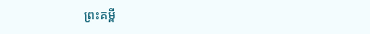ព្រះគម្ពី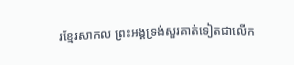រខ្មែរសាកល ព្រះអង្គទ្រង់សួរគាត់ទៀតជាលើក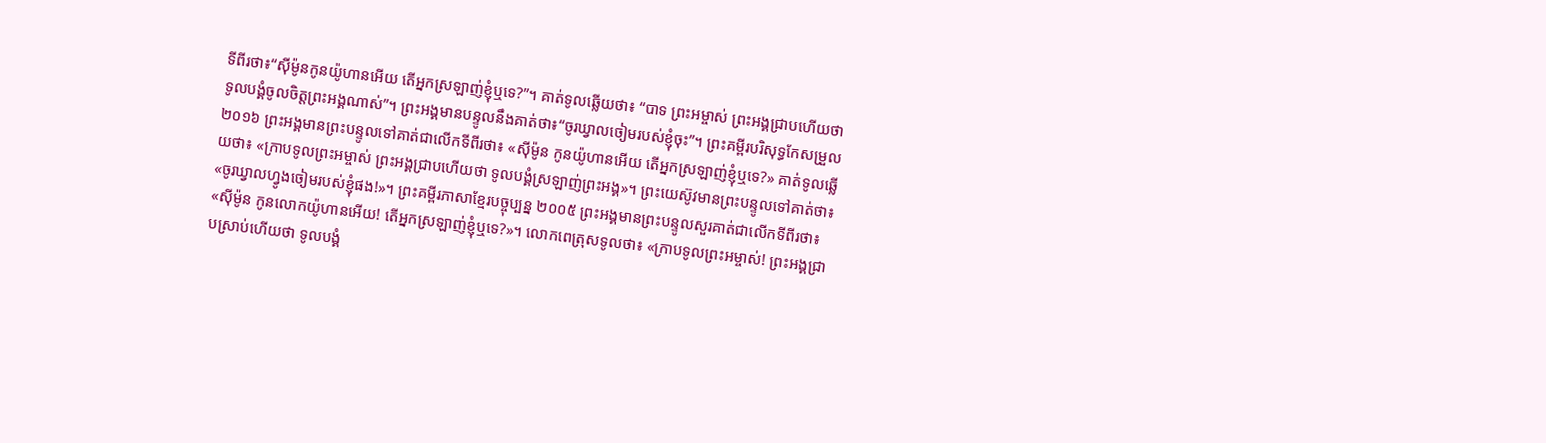ទីពីរថា៖“ស៊ីម៉ូនកូនយ៉ូហានអើយ តើអ្នកស្រឡាញ់ខ្ញុំឬទេ?”។ គាត់ទូលឆ្លើយថា៖ “បាទ ព្រះអម្ចាស់ ព្រះអង្គជ្រាបហើយថា ទូលបង្គំចូលចិត្តព្រះអង្គណាស់”។ ព្រះអង្គមានបន្ទូលនឹងគាត់ថា៖“ចូរឃ្វាលចៀមរបស់ខ្ញុំចុះ”។ ព្រះគម្ពីរបរិសុទ្ធកែសម្រួល ២០១៦ ព្រះអង្គមានព្រះបន្ទូលទៅគាត់ជាលើកទីពីរថា៖ «ស៊ីម៉ូន កូនយ៉ូហានអើយ តើអ្នកស្រឡាញ់ខ្ញុំឬទេ?» គាត់ទូលឆ្លើយថា៖ «ក្រាបទូលព្រះអម្ចាស់ ព្រះអង្គជ្រាបហើយថា ទូលបង្គំស្រឡាញ់ព្រះអង្គ»។ ព្រះយេស៊ូវមានព្រះបន្ទូលទៅគាត់ថា៖ «ចូរឃ្វាលហ្វូងចៀមរបស់ខ្ញុំផង!»។ ព្រះគម្ពីរភាសាខ្មែរបច្ចុប្បន្ន ២០០៥ ព្រះអង្គមានព្រះបន្ទូលសួរគាត់ជាលើកទីពីរថា៖ «ស៊ីម៉ូន កូនលោកយ៉ូហានអើយ! តើអ្នកស្រឡាញ់ខ្ញុំឬទេ?»។ លោកពេត្រុសទូលថា៖ «ក្រាបទូលព្រះអម្ចាស់! ព្រះអង្គជ្រាបស្រាប់ហើយថា ទូលបង្គំ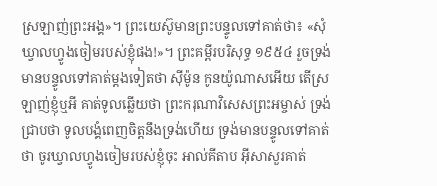ស្រឡាញ់ព្រះអង្គ»។ ព្រះយេស៊ូមានព្រះបន្ទូលទៅគាត់ថា៖ «សុំឃ្វាលហ្វូងចៀមរបស់ខ្ញុំផង!»។ ព្រះគម្ពីរបរិសុទ្ធ ១៩៥៤ រួចទ្រង់មានបន្ទូលទៅគាត់ម្តងទៀតថា ស៊ីម៉ូន កូនយ៉ូណាសអើយ តើស្រឡាញ់ខ្ញុំឬអី គាត់ទូលឆ្លើយថា ព្រះករុណាវិសេសព្រះអម្ចាស់ ទ្រង់ជ្រាបថា ទូលបង្គំពេញចិត្តនឹងទ្រង់ហើយ ទ្រង់មានបន្ទូលទៅគាត់ថា ចូរឃ្វាលហ្វូងចៀមរបស់ខ្ញុំចុះ អាល់គីតាប អ៊ីសាសួរគាត់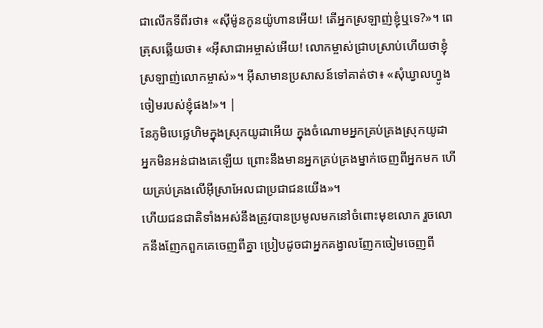ជាលើកទីពីរថា៖ «ស៊ីម៉ូនកូនយ៉ូហានអើយ! តើអ្នកស្រឡាញ់ខ្ញុំឬទេ?»។ ពេត្រុសឆ្លើយថា៖ «អ៊ីសាជាអម្ចាស់អើយ! លោកម្ចាស់ជ្រាបស្រាប់ហើយថាខ្ញុំស្រឡាញ់លោកម្ចាស់»។ អ៊ីសាមានប្រសាសន៍ទៅគាត់ថា៖ «សុំឃ្វាលហ្វូងចៀមរបស់ខ្ញុំផង!»។ |
នែភូមិបេថ្លេហិមក្នុងស្រុកយូដាអើយ ក្នុងចំណោមអ្នកគ្រប់គ្រងស្រុកយូដា អ្នកមិនអន់ជាងគេឡើយ ព្រោះនឹងមានអ្នកគ្រប់គ្រងម្នាក់ចេញពីអ្នកមក ហើយគ្រប់គ្រងលើអ៊ីស្រាអែលជាប្រជាជនយើង»។
ហើយជនជាតិទាំងអស់នឹងត្រូវបានប្រមូលមកនៅចំពោះមុខលោក រួចលោកនឹងញែកពួកគេចេញពីគ្នា ប្រៀបដូចជាអ្នកគង្វាលញែកចៀមចេញពី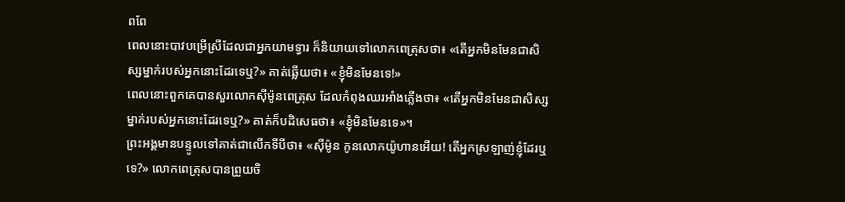ពពែ
ពេលនោះបាវបម្រើស្រីដែលជាអ្នកយាមទ្វារ ក៏និយាយទៅលោកពេត្រុសថា៖ «តើអ្នកមិនមែនជាសិស្សម្នាក់របស់អ្នកនោះដែរទេឬ?» គាត់ឆ្លើយថា៖ «ខ្ញុំមិនមែនទេ!»
ពេលនោះពួកគេបានសួរលោកស៊ីម៉ូនពេត្រុស ដែលកំពុងឈរអាំងភ្លើងថា៖ «តើអ្នកមិនមែនជាសិស្សម្នាក់របស់អ្នកនោះដែរទេឬ?» គាត់ក៏បដិសេធថា៖ «ខ្ញុំមិនមែនទេ»។
ព្រះអង្គមានបន្ទូលទៅគាត់ជាលើកទីបីថា៖ «ស៊ីម៉ូន កូនលោកយ៉ូហានអើយ! តើអ្នកស្រឡាញ់ខ្ញុំដែរឬទេ?» លោកពេត្រុសបានព្រួយចិ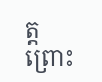ត្ត ព្រោះ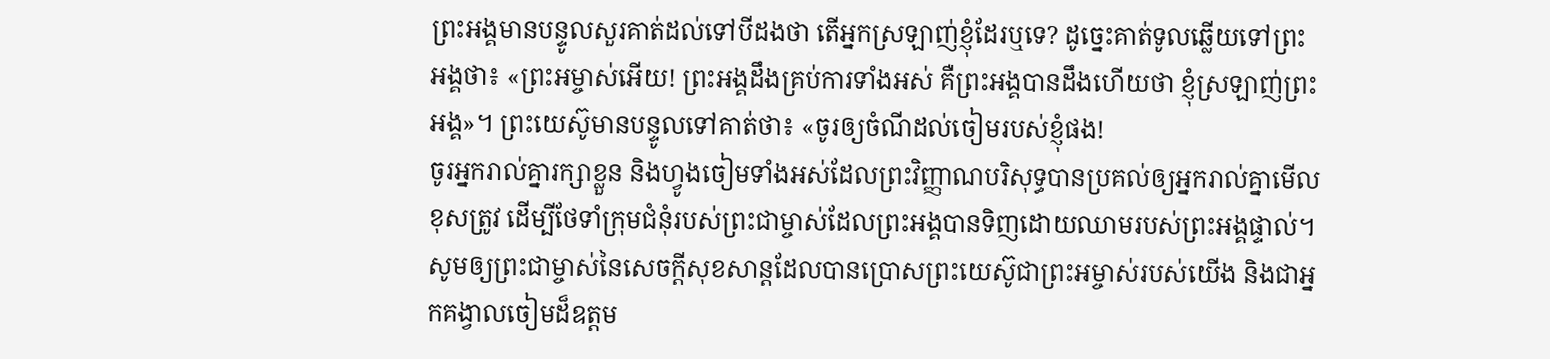ព្រះអង្គមានបន្ទូលសួរគាត់ដល់ទៅបីដងថា តើអ្នកស្រឡាញ់ខ្ញុំដែរឬទេ? ដូច្នេះគាត់ទូលឆ្លើយទៅព្រះអង្គថា៖ «ព្រះអម្ចាស់អើយ! ព្រះអង្គដឹងគ្រប់ការទាំងអស់ គឺព្រះអង្គបានដឹងហើយថា ខ្ញុំស្រឡាញ់ព្រះអង្គ»។ ព្រះយេស៊ូមានបន្ទូលទៅគាត់ថា៖ «ចូរឲ្យចំណីដល់ចៀមរបស់ខ្ញុំផង!
ចូរអ្នករាល់គ្នារក្សាខ្លួន និងហ្វូងចៀមទាំងអស់ដែលព្រះវិញ្ញាណបរិសុទ្ធបានប្រគល់ឲ្យអ្នករាល់គ្នាមើលខុសត្រូវ ដើម្បីថែទាំក្រុមជំនុំរបស់ព្រះជាម្ចាស់ដែលព្រះអង្គបានទិញដោយឈាមរបស់ព្រះអង្គផ្ទាល់។
សូមឲ្យព្រះជាម្ចាស់នៃសេចក្ដីសុខសាន្ដដែលបានប្រោសព្រះយេស៊ូជាព្រះអម្ចាស់របស់យើង និងជាអ្នកគង្វាលចៀមដ៏ឧត្ដម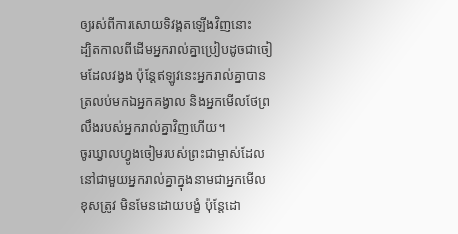ឲ្យរស់ពីការសោយទិវង្គតឡើងវិញនោះ
ដ្បិតកាលពីដើមអ្នករាល់គ្នាប្រៀបដូចជាចៀមដែលវង្វង ប៉ុន្ដែឥឡូវនេះអ្នករាល់គ្នាបានត្រលប់មកឯអ្នកគង្វាល និងអ្នកមើលថែព្រលឹងរបស់អ្នករាល់គ្នាវិញហើយ។
ចូរឃ្វាលហ្វូងចៀមរបស់ព្រះជាម្ចាស់ដែលនៅជាមួយអ្នករាល់គ្នាក្នុងនាមជាអ្នកមើលខុសត្រូវ មិនមែនដោយបង្ខំ ប៉ុន្ដែដោ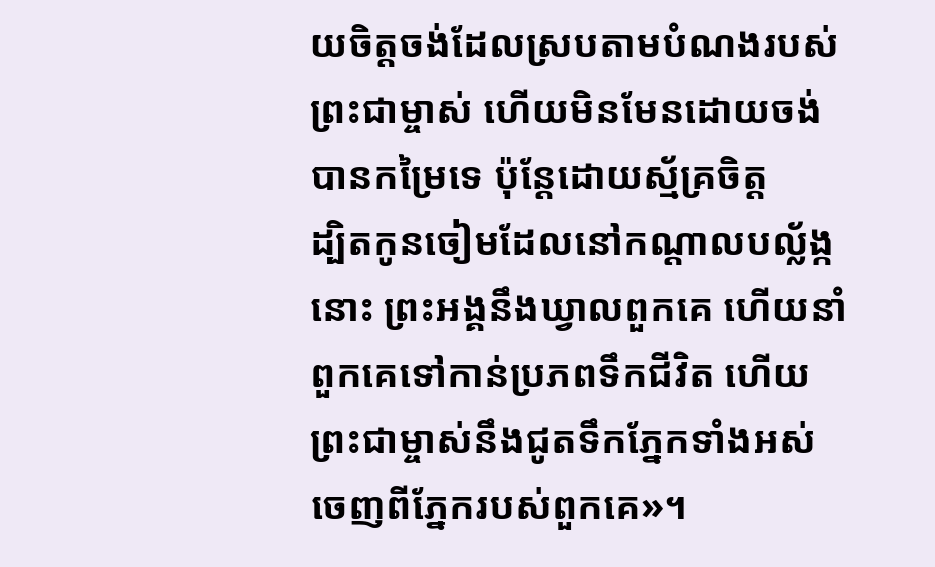យចិត្ដចង់ដែលស្របតាមបំណងរបស់ព្រះជាម្ចាស់ ហើយមិនមែនដោយចង់បានកម្រៃទេ ប៉ុន្ដែដោយស្ម័គ្រចិត្ដ
ដ្បិតកូនចៀមដែលនៅកណ្ដាលបល្ល័ង្កនោះ ព្រះអង្គនឹងឃ្វាលពួកគេ ហើយនាំពួកគេទៅកាន់ប្រភពទឹកជីវិត ហើយព្រះជាម្ចាស់នឹងជូតទឹកភ្នែកទាំងអស់ចេញពីភ្នែករបស់ពួកគេ»។